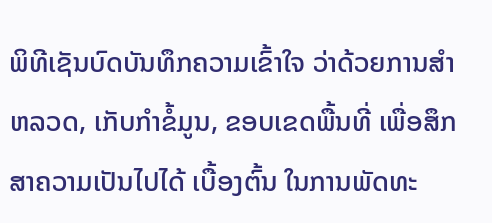ພິທີເຊັນບົດບັນທຶກຄວາມເຂົ້າໃຈ ວ່າດ້ວຍການສໍາຫລວດ, ເກັບກໍາຂໍ້ມູນ, ຂອບເຂດພື້ນທີ່ ເພື່ອສຶກສາຄວາມເປັນໄປໄດ້ ເບື້ອງຕົ້ນ ໃນການພັດທະ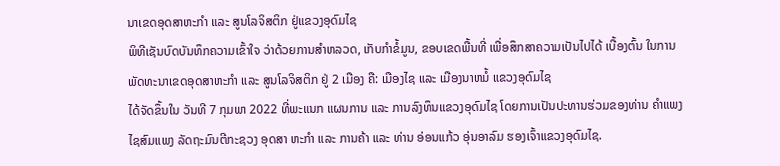ນາເຂດອຸດສາຫະກຳ ແລະ ສູນໂລຈິສຕິກ ຢູ່ແຂວງອຸດົມໄຊ
ພິທີເຊັນບົດບັນທຶກຄວາມເຂົ້າໃຈ ວ່າດ້ວຍການສໍາຫລວດ, ເກັບກໍາຂໍ້ມູນ, ຂອບເຂດພື້ນທີ່ ເພື່ອສຶກສາຄວາມເປັນໄປໄດ້ ເບື້ອງຕົ້ນ ໃນການພັດທະນາເຂດອຸດສາຫະກຳ ແລະ ສູນໂລຈິສຕິກ ຢູ່ 2 ເມືອງ ຄື: ເມືອງໄຊ ແລະ ເມືອງນາຫມໍ້ ແຂວງອຸດົມໄຊ
ໄດ້ຈັດຂຶ້ນໃນ ວັນທີ 7 ກຸມພາ 2022 ທີ່ພະແນກ ແຜນການ ແລະ ການລົງທຶນແຂວງອຸດົມໄຊ ໂດຍການເປັນປະທານຮ່ວມຂອງທ່ານ ຄຳແພງ ໄຊສົມແພງ ລັດຖະມົນຕີກະຊວງ ອຸດສາ ຫະກຳ ແລະ ການຄ້າ ແລະ ທ່ານ ອ່ອນແກ້ວ ອຸ່ນອາລົມ ຮອງເຈົ້າແຂວງອຸດົມໄຊ.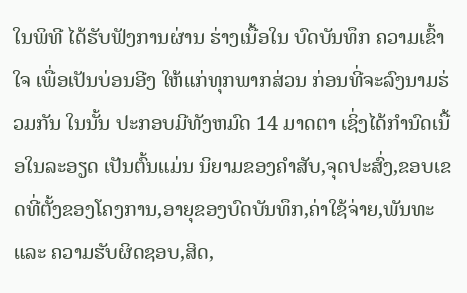ໃນພິທີ ໄດ້ຮັບຟັງການຜ່ານ ຮ່າງເນື້ອໃນ ບົດບັນທຶກ ຄວາມເຂົ້າໃຈ ເພື່ອເປັນບ່ອນອີງ ໃຫ້ແກ່ທຸກພາກສ່ວນ ກ່ອນທີ່ຈະລົງນາມຮ່ວມກັນ ໃນນັ້ນ ປະກອບມີທັງຫມົດ 14 ມາດຕາ ເຊິ່ງໄດ້ກຳນົດເນື້ອໃນລະອຽດ ເປັນຕົ້ນແມ່ນ ນິຍາມຂອງຄຳສັບ,ຈຸດປະສົ່ງ,ຂອບເຂດທີ່ຕັ້ງຂອງໂຄງການ,ອາຍຸຂອງບົດບັນທຶກ,ຄ່າໃຊ້ຈ່າຍ,ພັນທະ ແລະ ຄວາມຮັບຜິດຊອບ,ສິດ,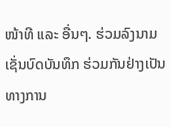ໜ້າທີ ແລະ ອື່ນໆ. ຮ່ວມລົງນາມເຊັ່ນບົດບັນທຶກ ຮ່ວມກັນຢ່າງເປັນທາງການ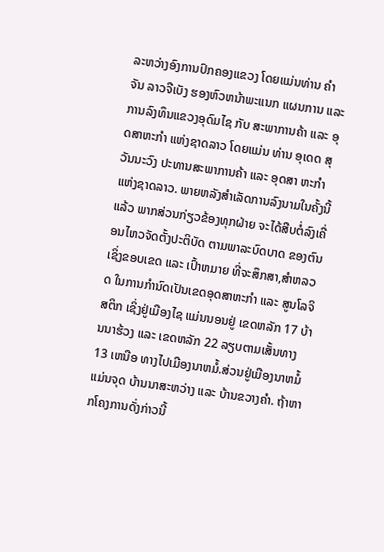ລະຫວ່າງອົງການປົກຄອງແຂວງ ໂດຍແມ່ນທ່ານ ຄຳຈັນ ລາວຈືເບັງ ຮອງຫົວຫນ້າພະແນກ ແຜນການ ແລະ ການລົງທຶນແຂວງອຸດົມໄຊ ກັບ ສະພາການຄ້າ ແລະ ອຸດສາຫະກຳ ແຫ່ງຊາດລາວ ໂດຍແມ່ນ ທ່ານ ອຸເດດ ສຸວັນນະວົງ ປະທານສະພາການຄ້າ ແລະ ອຸດສາ ຫະກຳ ແຫ່ງຊາດລາວ. ພາຍຫລັງສຳເລັດການລົງນາມໃນຄັ້ງນີ້ແລ້ວ ພາກສ່ວນກ່ຽວຂ້ອງທຸກຝ່າຍ ຈະໄດ້ສືບຕໍ່ລົງເຄື່ອນໄຫວຈັດຕັ້ງປະຕິບັດ ຕາມພາລະບົດບາດ ຂອງຕົນ ເຊິ່ງຂອບເຂດ ແລະ ເປົ້າຫມາຍ ທີ່ຈະສຶກສາ,ສຳຫລວດ ໃນການກຳນົດເປັນເຂດອຸດສາຫະກຳ ແລະ ສູນໂລຈິສຕິກ ເຊິ່ງຢູ່ເມືອງໄຊ ແມ່ນນອນຢູ່ ເຂດຫລັກ 17 ບ້ານນາຮ້ວງ ແລະ ເຂດຫລັກ 22 ລຽບຕາມເສັ້ນທາງ 13 ເຫນືອ ທາງໄປເມືອງນາຫມໍ້.ສ່ວນຢູ່ເມືອງນາຫມໍ້ ແມ່ນຈຸດ ບ້ານນາສະຫວ່າງ ແລະ ບ້ານຂວາງຄຳ. ຖ້າຫາກໂຄງການດັ່ງກ່າວນີ້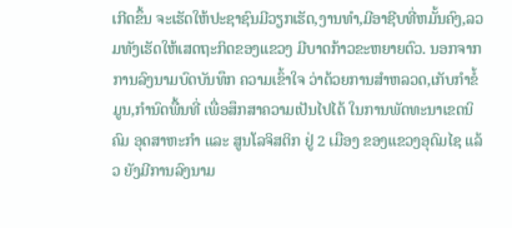ເກີດຂຶ້ນ ຈະເຮັດໃຫ້ປະຊາຊົນມີວຽກເຮັດ,ງານທຳ,ມີອາຊີບທີ່ຫມັ້ນຄົງ,ລວມທັງເຮັດໃຫ້ເສດຖະກິດຂອງແຂວງ ມີບາດກ້າວຂະຫຍາຍຕົວ. ນອກຈາກການລົງນາມບົດບັນທຶກ ຄວາມເຂົ້າໃຈ ວ່າດ້ວຍການສຳຫລວດ,ເກັບກຳຂໍ້ມູນ,ກຳນົດພື້ນທີ່ ເພື່ອສຶກສາຄວາມເປັນໄປໄດ້ ໃນການພັດທະນາເຂດນິຄົມ ອຸດສາຫະກຳ ແລະ ສູນໂລຈິສຕິກ ຢູ່ 2 ເມືອງ ຂອງແຂວງອຸດົມໄຊ ແລ້ວ ຍັງມີການລົງນາມ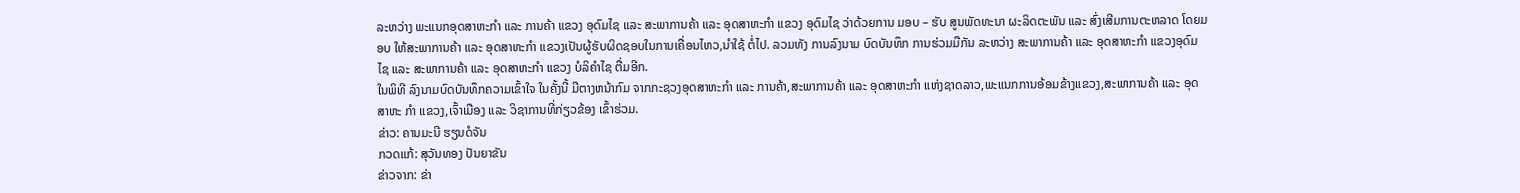ລະຫວ່າງ ພະແນກອຸດສາຫະກໍາ ແລະ ການຄ້າ ແຂວງ ອຸດົມໄຊ ແລະ ສະພາການຄ້າ ແລະ ອຸດສາຫະກຳ ແຂວງ ອຸດົມໄຊ ວ່າດ້ວຍການ ມອບ – ຮັບ ສູນພັດທະນາ ຜະລິດຕະພັນ ແລະ ສົ່ງເສີມການຕະຫລາດ ໂດຍມອບ ໃຫ້ສະພາການຄ້າ ແລະ ອຸດສາຫະກຳ ແຂວງເປັນຜູ້ຮັບຜິດຊອບໃນການເຄື່ອນໄຫວ,ນຳໃຊ້ ຕໍ່ໄປ. ລວມທັງ ການລົງນາມ ບົດບັນທຶກ ການຮ່ວມມືກັນ ລະຫວ່າງ ສະພາການຄ້າ ແລະ ອຸດສາຫະກຳ ແຂວງອຸດົມໄຊ ແລະ ສະພາການຄ້າ ແລະ ອຸດສາຫະກຳ ແຂວງ ບໍລິຄຳໄຊ ຕື່ມອີກ.
ໃນພິທີ ລົງນາມບົດບັນທຶກຄວາມເຂົ້າໃຈ ໃນຄັ້ງນີ້ ມີຕາງຫນ້າກົມ ຈາກກະຊວງອຸດສາຫະກໍາ ແລະ ການຄ້າ,ສະພາການຄ້າ ແລະ ອຸດສາຫະກຳ ແຫ່ງຊາດລາວ,ພະແນກການອ້ອມຂ້າງແຂວງ,ສະພາການຄ້າ ແລະ ອຸດສາຫະ ກຳ ແຂວງ,ເຈົ້າເມືອງ ແລະ ວິຊາການທີ່ກ່ຽວຂ້ອງ ເຂົ້າຮ່ວມ.
ຂ່າວ: ຄານມະນີ ຮຽນດໍຈັນ
ກວດແກ້: ສຸວັນທອງ ປັນຍາຂັນ
ຂ່າວຈາກ: ຂ່າ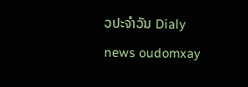ວປະຈຳວັນ Dialy news oudomxay